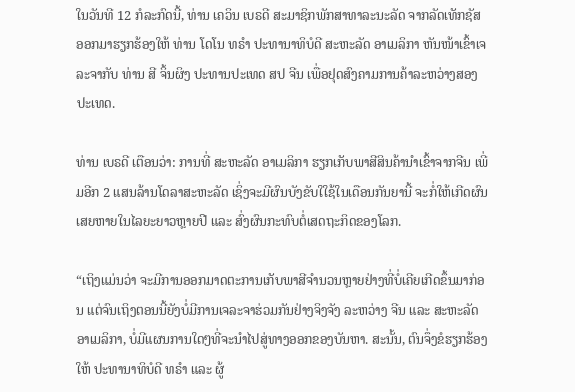ໃນວັນທີ 12 ກໍລະກົດນີ້, ທ່ານ ເຄວິນ ເບຣດີ ສະມາຊິກພັກສາທາລະນະລັດ ຈາກລັດເທັກຊັສ ອອກມາຮຽກຮ້ອງໃຫ້ ທ່ານ ໂດໂນ ທຣຳ ປະທານາທິບໍດີ ສະຫະລັດ ອາເມລິກາ ຫັນໜ້າເຂົ້າເຈລະຈາກັບ ທ່ານ ສີ ຈິ້ນຜິງ ປະທານປະເທດ ສປ ຈີນ ເພື່ອຢຸດສົງຄາມການຄ້າລະຫວ່າງສອງປະເທດ.

ທ່ານ ເບຣດີ ເຕືອນວ່າ: ການທີ່ ສະຫະລັດ ອາເມລິກາ ຮຽກເກັບພາສີສິນຄ້ານຳເຂົ້າຈາກຈີນ ເພີ່ມອີກ 2 ແສນລ້ານໂດລາສະຫະລັດ ເຊິ່ງຈະມີຜົນບັງຂັບໃໃຊ້ໃນເດືອນກັນຍານີ້ ຈະກໍ່ໃຫ້ເກີດຜົນເສຍຫາຍໃນໄລຍະຍາວຫຼາຍປີ ແລະ ສົ່ງຜົນກະທົບຕໍ່ເສດຖະກິດຂອງໂລກ.

“ເຖິງແມ່ນວ່າ ຈະມີການອອກມາດຕະການເກັບພາສີຈຳນວນຫຼາຍຢ່າງທີ່ບໍ່ເຄີຍເກີດຂຶ້ນມາກ່ອນ ແຕ່ຈົນເຖິງຕອນນີ້ຍັງບໍ່ມີການເຈລະຈາຮ່ວມກັນຢ່າງຈິງຈັງ ລະຫວ່າງ ຈີນ ແລະ ສະຫະລັດ ອາເມລິກາ, ບໍ່ມີແຜນການໃດໆທີ່ຈະນຳໄປສູ່ທາງອອກຂອງບັນຫາ. ສະນັ້ນ, ຕົນຈຶ່ງຂໍຮຽກຮ້ອງໃຫ້ ປະທານາທິບໍດີ ທຣຳ ແລະ ຜູ້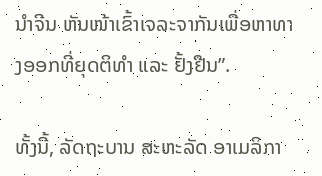ນຳຈີນ ຫັນໜ້າເຂົ້າເຈລະຈາກັນເພື່ອຫາທາງອອກທີ່ຍຸດຕິທຳ ແລະ ຢັ້ງຢືນ”.

ທັ້ງນີ້, ລັດຖະບານ ສະຫະລັດ ອາເມລິກາ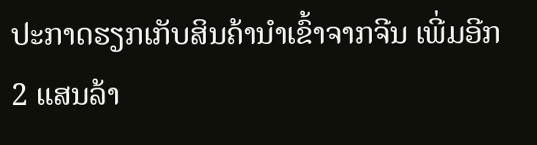ປະກາດຮຽກເກັບສິນຄ້ານຳເຂົ້າຈາກຈີນ ເພີ່ມອີກ 2 ແສນລ້າ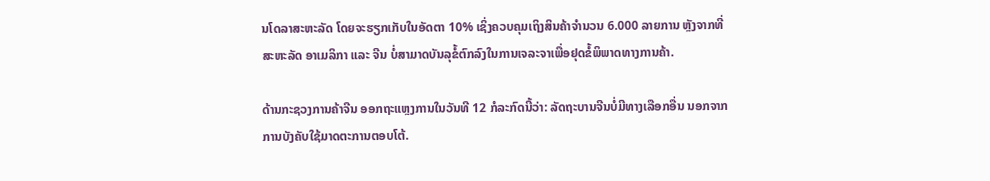ນໂດລາສະຫະລັດ ໂດຍຈະຮຽກເກັບໃນອັດຕາ 10% ເຊິ່ງຄວບຄຸມເຖິງສິນຄ້າຈຳນວນ 6.000 ລາຍການ ຫຼັງຈາກທີ່ ສະຫະລັດ ອາເມລິກາ ແລະ ຈີນ ບໍ່ສາມາດບັນລຸຂໍ້ຕົກລົງໃນການເຈລະຈາເພື່ອຢຸດຂໍ້ພິພາດທາງການຄ້າ.

ດ້ານກະຊວງການຄ້າຈີນ ອອກຖະແຫຼງການໃນວັນທີ 12 ກໍລະກົດນີ້ວ່າ: ລັດຖະບານຈີນບໍ່ມີທາງເລືອກອື່ນ ນອກຈາກການບັງຄັບໃຊ້ມາດຕະການຕອບໂຕ້.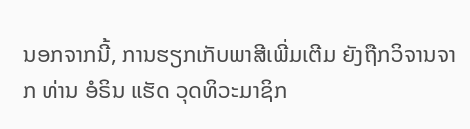ນອກຈາກນີ້, ການຮຽກເກັບພາສີເພີ່ມເຕີມ ຍັງຖືກວິຈານຈາກ ທ່ານ ອໍຣິນ ແຮັດ ວຸດທິວະມາຊິກ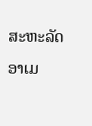ສະຫະລັດ ອາເມ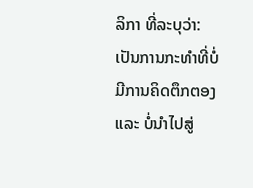ລິກາ ທີ່ລະບຸວ່າ: ເປັນການກະທຳທີ່ບໍ່ມີການຄິດຕຶກຕອງ ແລະ ບໍ່ນຳໄປສູ່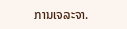ການເຈລະຈາ.